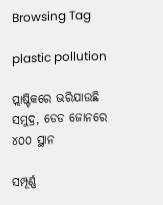Browsing Tag

plastic pollution

ପ୍ଲାଷ୍ଟିକରେ ଭରିଯାଉଛି ସମୁଦ୍ର, ଡେଡ ଜୋନରେ ୪୦୦ ସ୍ଥାନ

ସମ୍ପୂର୍ଣ୍ଣ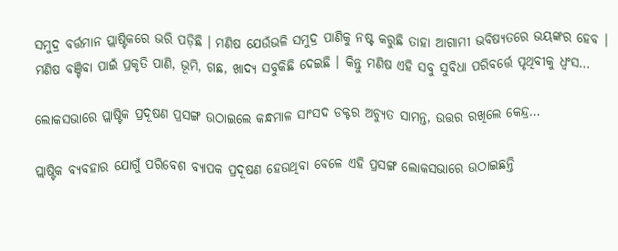ସମୁଦ୍ର ବର୍ତ୍ତମାନ ପ୍ଲାଷ୍ଟିକରେ ଭରି ପଡ଼ିଛି । ମଣିଷ ଯେଉଁଭଳି ସମୁଦ୍ର ପାଣିକୁ ନଷ୍ଟ କରୁଛି ତାହା ଆଗାମୀ ଭବିଷ୍ୟତରେ ଭୟଙ୍କର ହେବ । ମଣିଷ ବଞ୍ଚିବା ପାଇଁ ପ୍ରକୃତି ପାଣି, ଭୂମି, ଗଛ, ଖାଦ୍ୟ ସବୁକିଛି ଦେଇଛି । କିନ୍ତୁ ମଣିଷ ଏହି ସବୁ ସୁବିଧା ପରିବର୍ତ୍ତେ ପୃଥିବୀକୁ ଧ୍ୱଂସ…

ଲୋକସଭାରେ ପ୍ଲାଷ୍ଟିକ ପ୍ରଦୂଷଣ ପ୍ରସଙ୍ଗ ଉଠାଇଲେ କନ୍ଧମାଳ ସାଂସଦ ଡକ୍ଟର ଅଚ୍ୟୁତ ସାମନ୍ତ, ଉତ୍ତର ରଖିଲେ କେନ୍ଦ୍ର…

ପ୍ଲାଷ୍ଟିକ ବ୍ୟବହାର ଯୋଗୁଁ ପରିବେଶ ବ୍ୟାପକ ପ୍ରଦୂଷଣ ହେଉଥିବା ବେଳେ ଏହି ପ୍ରସଙ୍ଗ ଲୋକସଭାରେ ଉଠାଇଛନ୍ତି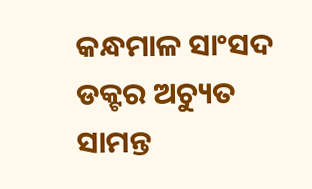କନ୍ଧମାଳ ସାଂସଦ ଡକ୍ଟର ଅଚ୍ୟୁତ ସାମନ୍ତ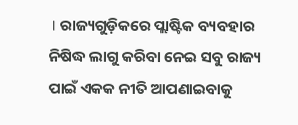। ରାଜ୍ୟଗୁଡ଼ିକରେ ପ୍ଲାଷ୍ଟିକ ବ୍ୟବହାର ନିଷିଦ୍ଧ ଲାଗୁ କରିବା ନେଇ ସବୁ ରାଜ୍ୟ ପାଇଁ ଏକକ ନୀତି ଆପଣାଇବାକୁ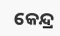କେନ୍ଦ୍ର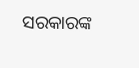ସରକାରଙ୍କ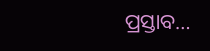ପ୍ରସ୍ତାବ…